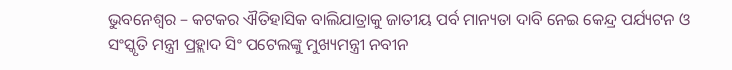ଭୁବନେଶ୍ୱର – କଟକର ଐତିହାସିକ ବାଲିଯାତ୍ରାକୁ ଜାତୀୟ ପର୍ବ ମାନ୍ୟତା ଦାବି ନେଇ କେନ୍ଦ୍ର ପର୍ଯ୍ୟଟନ ଓ ସଂସ୍କୃତି ମନ୍ତ୍ରୀ ପ୍ରହ୍ଲାଦ ସିଂ ପଟେଲଙ୍କୁ ମୁଖ୍ୟମନ୍ତ୍ରୀ ନବୀନ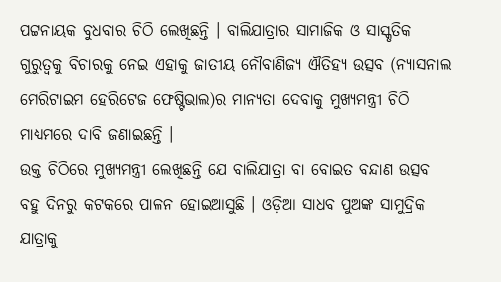ପଟ୍ଟନାୟକ ବୁଧବାର ଚିଠି ଲେଖିଛନ୍ତି । ବାଲିଯାତ୍ରାର ସାମାଜିକ ଓ ସାସ୍କୃତିକ ଗୁରୁତ୍ୱକୁ ବିଚାରକୁ ନେଇ ଏହାକୁ ଜାତୀୟ ନୌବାଣିଜ୍ୟ ଐତିହ୍ୟ ଉତ୍ସବ (ନ୍ୟାସନାଲ ମେରିଟାଇମ ହେରିଟେଜ ଫେଷ୍ଟିଭାଲ)ର ମାନ୍ୟତା ଦେବାକୁ ମୁଖ୍ୟମନ୍ତ୍ରୀ ଚିଠି ମାଧ୍ୟମରେ ଦାବି ଜଣାଇଛନ୍ତି ।
ଉକ୍ତ ଚିଠିରେ ମୁଖ୍ୟମନ୍ତ୍ରୀ ଲେଖିଛନ୍ତି ଯେ ବାଲିଯାତ୍ରା ବା ବୋଇତ ବନ୍ଦାଣ ଉତ୍ସବ ବହୁ ଦିନରୁ କଟକରେ ପାଳନ ହୋଇଆସୁଛି । ଓଡ଼ିଆ ସାଧବ ପୁଅଙ୍କ ସାମୁଦ୍ରିକ ଯାତ୍ରାକୁ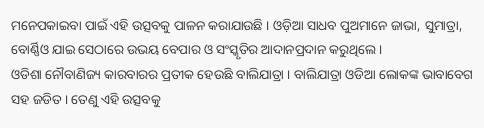ମନେପକାଇବା ପାଇଁ ଏହି ଉତ୍ସବକୁ ପାଳନ କରାଯାଉଛି । ଓଡ଼ିଆ ସାଧବ ପୁଅମାନେ ଜାଭା, ସୁମାତ୍ରା, ବୋର୍ଣ୍ଣିଓ ଯାଇ ସେଠାରେ ଉଭୟ ବେପାର ଓ ସଂସ୍କୃତିର ଆଦାନପ୍ରଦାନ କରୁଥିଲେ ।
ଓଡିଶା ନୌବାଣିଜ୍ୟ କାରବାରର ପ୍ରତୀକ ହେଉଛି ବାଲିଯାତ୍ରା । ବାଲିଯାତ୍ରା ଓଡିଆ ଲୋକଙ୍କ ଭାବାବେଗ ସହ ଜଡିତ । ତେଣୁ ଏହି ଉତ୍ସବକୁ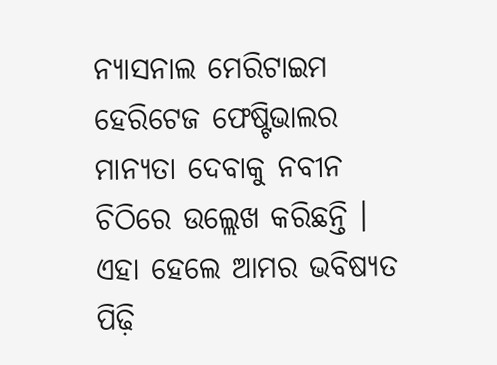ନ୍ୟାସନାଲ ମେରିଟାଇମ ହେରିଟେଜ ଫେଷ୍ଟିଭାଲର ମାନ୍ୟତା ଦେବାକୁ ନବୀନ ଚିଠିରେ ଉଲ୍ଲେଖ କରିଛନ୍ତି । ଏହା ହେଲେ ଆମର ଭବିଷ୍ୟତ ପିଢ଼ି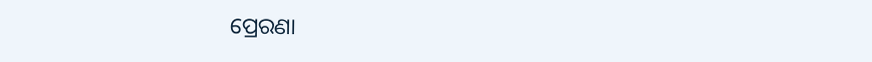ପ୍ରେରଣା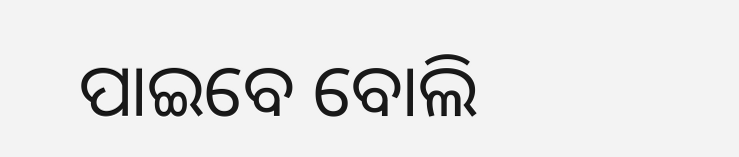ପାଇବେ ବୋଲି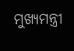ମୁଖ୍ୟମନ୍ତ୍ରୀ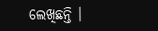ଲେଖିଛନ୍ତି ।